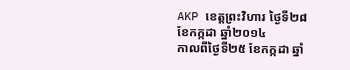AKP ខេត្តព្រះវិហារ ថ្ងៃទី២៨ ខែកក្កដា ឆ្នាំ២០១៤
កាលពីថ្ងៃទី២៥ ខែកក្កដា ឆ្នាំ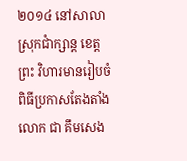២០១៤ នៅសាលាស្រុកជាំក្សាន្ត ខេត្តព្រះ វិហារមានរៀបចំពិធីប្រកាសតែងតាំងលោក ជា គឹមសេង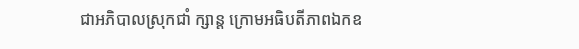ជាអភិបាលស្រុកជាំ ក្សាន្ត ក្រោមអធិបតីភាពឯកឧ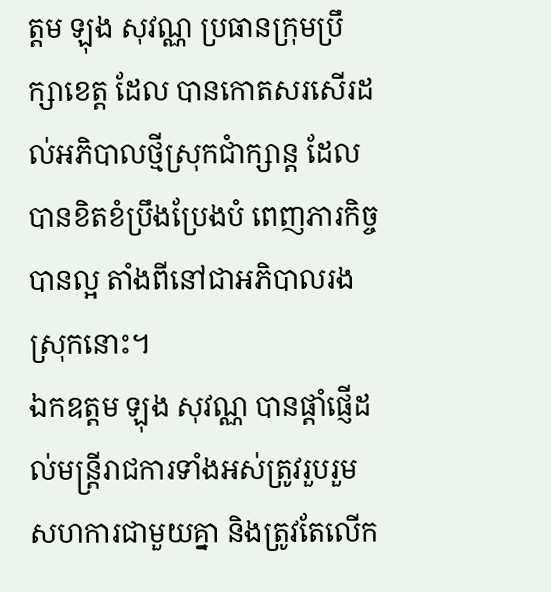ត្តម ឡុង សុវណ្ណ ប្រធានក្រុមប្រឹក្សាខេត្ត ដែល បានកោតសរសើរដល់អភិបាលថ្មីស្រុកជាំក្សាន្ត ដែលបានខិតខំប្រឹងប្រែងបំ ពេញភារកិច្ចបានល្អ តាំងពីនៅជាអភិបាលរងស្រុកនោះ។
ឯកឧត្តម ឡុង សុវណ្ណ បានផ្តាំផ្ញើដល់មន្រ្តីរាជការទាំងអស់ត្រូវរួបរួម សហការជាមួយគ្នា និងត្រូវតែលើក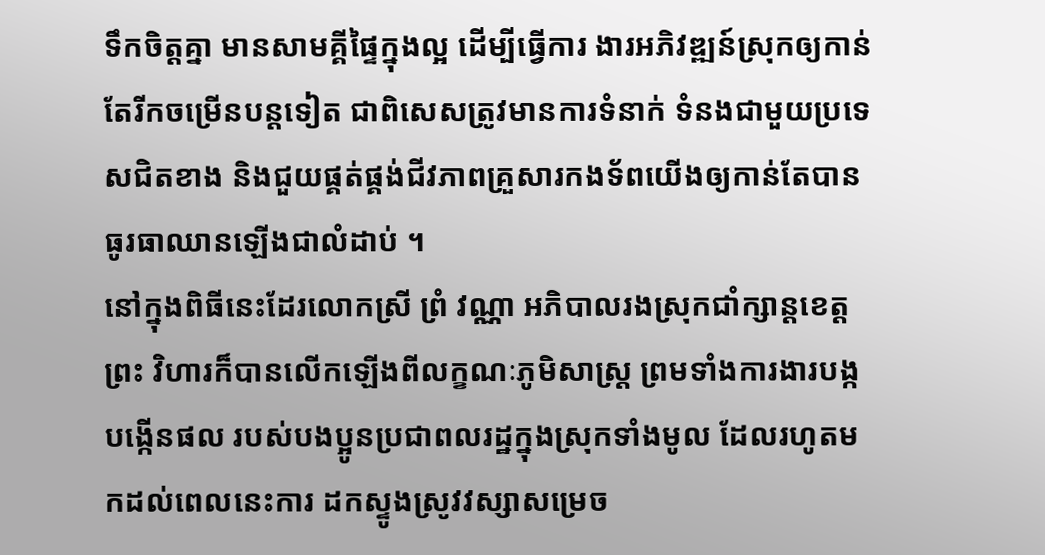ទឹកចិត្តគ្នា មានសាមគ្គីផ្ទៃក្នុងល្អ ដើម្បីធ្វើការ ងារអភិវឌ្ឍន៍ស្រុកឲ្យកាន់តែរីកចម្រើនបន្តទៀត ជាពិសេសត្រូវមានការទំនាក់ ទំនងជាមួយប្រទេសជិតខាង និងជួយផ្គត់ផ្គង់ជីវភាពគ្រួសារកងទ័ពយើងឲ្យកាន់តែបានធូរធាឈានឡើងជាលំដាប់ ។
នៅក្នុងពិធីនេះដែរលោកស្រី ព្រំ វណ្ណា អភិបាលរងស្រុកជាំក្សាន្តខេត្តព្រះ វិហារក៏បានលើកឡើងពីលក្ខណៈភូមិសាស្រ្ត ព្រមទាំងការងារបង្កបង្កើនផល របស់បងប្អូនប្រជាពលរដ្ឋក្នុងស្រុកទាំងមូល ដែលរហូតមកដល់ពេលនេះការ ដកស្ទូងស្រូវវស្សាសម្រេច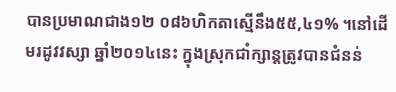បានប្រមាណជាង១២ ០៨៦ហិកតាស្មើនឹង៥៥,៤១% ។នៅដើមរដូវវស្សា ឆ្នាំ២០១៤នេះ ក្នុងស្រុកជាំក្សាន្តត្រូវបានជំនន់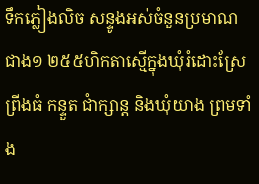ទឹកភ្លៀងលិច សន្ទូងអស់ចំនួនប្រមាណជាង១ ២៥៥ហិកតាស្មើក្នុងឃុំរំដោះស្រែ ព្រីងធំ កន្ទួត ជាំក្សាន្ត និងឃុំយាង ព្រមទាំង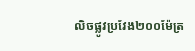លិចផ្លូវប្រវែង២០០ម៉ែត្រ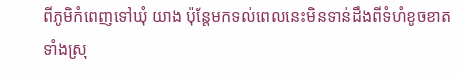ពីភូមិកំពេញទៅឃុំ យាង ប៉ុន្តែមកទល់ពេលនេះមិនទាន់ដឹងពីទំហំខូចខាតទាំងស្រុ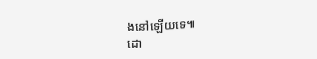ងនៅឡើយទេ៕
ដោ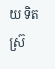យ ទិត ស៊្រ